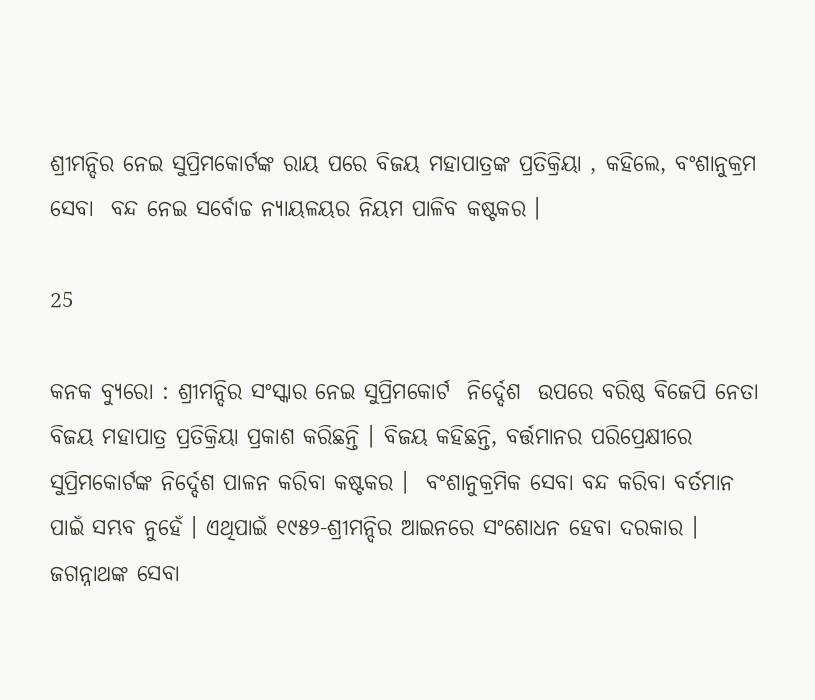ଶ୍ରୀମନ୍ଦିର ନେଇ ସୁପ୍ରିମକୋର୍ଟଙ୍କ ରାୟ ପରେ ବିଜୟ ମହାପାତ୍ରଙ୍କ ପ୍ରତିକ୍ରିୟା , କହିଲେ, ବଂଶାନୁକ୍ରମ ସେବା  ବନ୍ଦ ନେଇ ସର୍ବୋଚ୍ଚ ନ୍ୟାୟଳୟର ନିୟମ ପାଳିବ କଷ୍ଟକର ।

25

କନକ ବ୍ୟୁରୋ : ଶ୍ରୀମନ୍ଦିର ସଂସ୍କାର ନେଇ ସୁପ୍ରିମକୋର୍ଟ  ନିର୍ଦ୍ଦେଶ  ଉପରେ ବରିଷ୍ଠ ବିଜେପି ନେତା ବିଜୟ ମହାପାତ୍ର ପ୍ରତିକ୍ରିୟା ପ୍ରକାଶ କରିଛନ୍ତି । ବିଜୟ କହିଛନ୍ତି, ବର୍ତ୍ତମାନର ପରିପ୍ରେକ୍ଷୀରେ  ସୁପ୍ରିମକୋର୍ଟଙ୍କ ନିର୍ଦ୍ଦେଶ ପାଳନ କରିବା କଷ୍ଟକର ।  ବଂଶାନୁକ୍ରମିକ ସେବା ବନ୍ଦ କରିବା ବର୍ତମାନ ପାଇଁ ସମ୍ଭବ ନୁହେଁ । ଏଥିପାଇଁ ୧୯୫୨-ଶ୍ରୀମନ୍ଦିର ଆଇନରେ ସଂଶୋଧନ ହେବା ଦରକାର । ଜଗନ୍ନାଥଙ୍କ ସେବା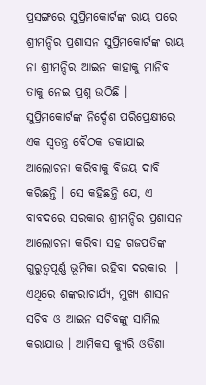ପ୍ରସଙ୍ଗରେ ସୁପ୍ରିମକୋର୍ଟଙ୍କ ରାୟ ପରେ ଶ୍ରୀମନ୍ଦିର ପ୍ରଶାସନ ସୁପ୍ରିମକୋର୍ଟଙ୍କ ରାୟ ନା ଶ୍ରୀମନ୍ଦିର ଆଇନ କାହାକୁ ମାନିବ ତାକୁ ନେଇ ପ୍ରଶ୍ନ ଉଠିଛି । ସୁପ୍ରିମକୋର୍ଟଙ୍କ ନିର୍ଦ୍ଦେଶ ପରିପ୍ରେକ୍ଷୀରେ  ଏକ ସ୍ୱତନ୍ତ୍ର ବୈଠକ ଡକାଯାଇ ଆଲୋଚନା କରିବାକୁ ବିଜୟ ଦାବି କରିଛନ୍ତି । ସେ କହିଛନ୍ତି ଯେ, ଏ ବାବଦରେ ସରକାର ଶ୍ରୀମନ୍ଦିର ପ୍ରଶାସନ ଆଲୋଚନା କରିବା ସହ ଗଜପତିଙ୍କ ଗୁରୁତ୍ୱପୂର୍ଣ୍ଣ ଭୂମିକା ରହିବା ଦରକାର  । ଏଥିରେ ଶଙ୍କରାଚାର୍ଯ୍ୟ, ମୁଖ୍ୟ ଶାସନ ସଚିବ ଓ ଆଇନ ସଚିବଙ୍କୁ ସାମିଲ କରାଯାଉ । ଆମିକସ କ୍ୟୁରି ଓଡିଶା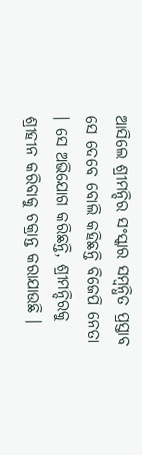ଆସିଲେ ଶ୍ରୀମନ୍ଦିର ସଂସ୍କାର ସମ୍ବନ୍ଧିତ ପ୍ରସ୍ତାବ ସେ ଦେବେ ବୋଲି କହିଛନ୍ତି ବିଜେପି ନେତା । ସେ ଅଭିଯୋଗ କରିଛନ୍ତି, ଶ୍ରୀମନ୍ଦିରକୁ ଶ୍ରୀହୀନ କରିବାକୁ ଚକ୍ରାନ୍ତ କରାଯାଉଛି ।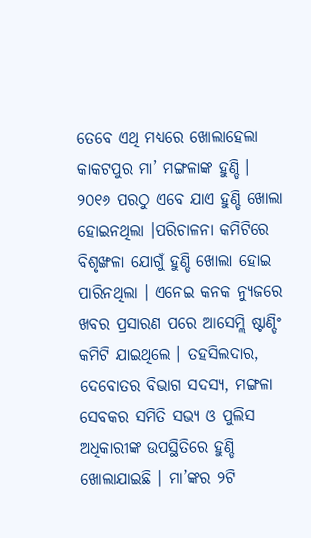ତେବେ ଏଥି ମଧ୍ୟରେ ଖୋଲାହେଲା କାକଟପୁର ମା’ ମଙ୍ଗଳାଙ୍କ ହୁଣ୍ଡି ।  ୨୦୧୬ ପରଠୁ ଏବେ ଯାଏ ହୁଣ୍ଡି ଖୋଲା ହୋଇନଥିଲା ।ପରିଚାଳନା କମିଟିରେ ବିଶୃଙ୍ଖଳା ଯୋଗୁଁ ହୁଣ୍ଡି ଖୋଲା ହୋଇ ପାରିନଥିଲା । ଏନେଇ କନକ ନ୍ୟୁଜରେ ଖବର ପ୍ରସାରଣ ପରେ ଆସେମ୍ଲି ଷ୍ଟାଣ୍ଡିଂ କମିଟି ଯାଇଥିଲେ । ତହସିଲଦାର, ଦେବୋତର ବିଭାଗ ସଦସ୍ୟ, ମଙ୍ଗଳା ସେବକର ସମିତି ସଭ୍ୟ ଓ ପୁଲିସ ଅଧିକାରୀଙ୍କ ଉପସ୍ଥିତିରେ ହୁଣ୍ଡି ଖୋଲାଯାଇଛି । ମା’ଙ୍କର ୨ଟି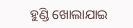ହୁଣ୍ଡି ଖୋଲାଯାଇ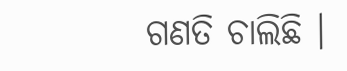ଗଣତି ଚାଲିଛି ।